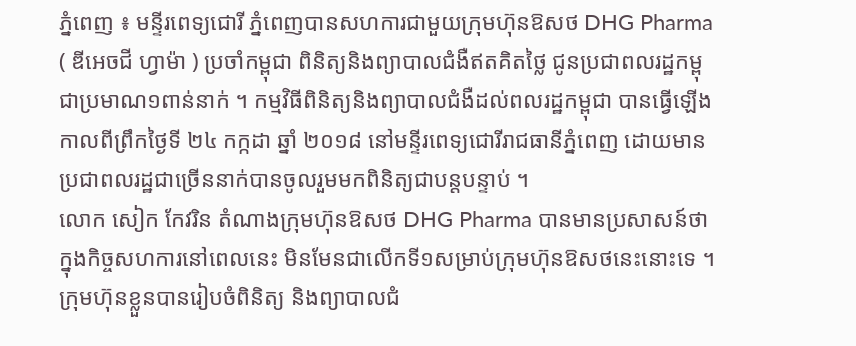ភ្នំពេញ ៖ មន្ទីរពេទ្យជោរី ភ្នំពេញបានសហការជាមួយក្រុមហ៊ុនឱសថ DHG Pharma ( ឌីអេចជី ហ្វាម៉ា ) ប្រចាំកម្ពុជា ពិនិត្យនិងព្យាបាលជំងឺឥតគិតថ្លៃ ជូនប្រជាពលរដ្ឋកម្ពុជាប្រមាណ១ពាន់នាក់ ។ កម្មវិធីពិនិត្យនិងព្យាបាលជំងឺដល់ពលរដ្ឋកម្ពុជា បានធ្វើឡើងកាលពីព្រឹកថ្ងៃទី ២៤ កក្កដា ឆ្នាំ ២០១៨ នៅមន្ទីរពេទ្យជោរីរាជធានីភ្នំពេញ ដោយមានប្រជាពលរដ្ឋជាច្រើននាក់បានចូលរួមមកពិនិត្យជាបន្តបន្ទាប់ ។
លោក សៀក កែវរិន តំណាងក្រុមហ៊ុនឱសថ DHG Pharma បានមានប្រសាសន៍ថា ក្នុងកិច្ចសហការនៅពេលនេះ មិនមែនជាលើកទី១សម្រាប់ក្រុមហ៊ុនឱសថនេះនោះទេ ។ ក្រុមហ៊ុនខ្លួនបានរៀបចំពិនិត្យ និងព្យាបាលជំ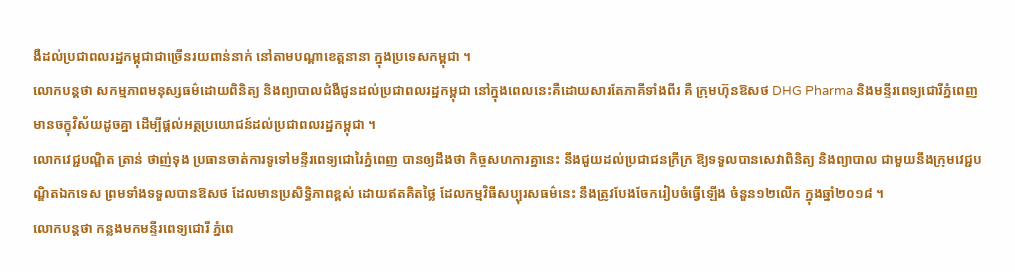ងឺដល់ប្រជាពលរដ្ឋកម្ពុជាជាច្រើនរយពាន់នាក់ នៅតាមបណ្ដាខេត្តនានា ក្នុងប្រទេសកម្ពុជា ។
លោកបន្តថា សកម្មភាពមនុស្សធម៌ដោយពិនិត្យ និងព្យាបាលជំងឺជូនដល់ប្រជាពលរដ្ឋកម្ពុជា នៅក្នុងពេលនេះគឺដោយសារតែភាគីទាំងពីរ គឺ ក្រុមហ៊ុនឱសថ DHG Pharma និងមន្ទីរពេទ្យជោរីភ្នំពេញ មានចក្ខុវិស័យដូចគ្នា ដើម្បីផ្ដល់អត្ថប្រយោជន៍ដល់ប្រជាពលរដ្ឋកម្ពុជា ។
លោកវេជ្ជបណ្ឌិត ត្រាន់ ថាញ់ទុង ប្រធានចាត់ការទូទៅមន្ទីរពេទ្យជោរៃភ្នំពេញ បានឲ្យដឹងថា កិច្ចសហការគ្នានេះ នឹងជួយដល់ប្រជាជនក្រីក្រ ឱ្យទទួលបានសេវាពិនិត្យ និងព្យាបាល ជាមួយនឹងក្រុមវេជ្ជបណ្ឌិតឯកទេស ព្រមទាំងទទួលបានឱសថ ដែលមានប្រសិទ្ធិភាពខ្ពស់ ដោយឥតគិតថ្លៃ ដែលកម្មវិធីសប្បុរសធម៌នេះ នឹងត្រូវបែងចែករៀបចំធ្វើឡើង ចំនួន១២លើក ក្នុងឆ្នាំ២០១៨ ។
លោកបន្តថា កន្លងមកមន្ទីរពេទ្យជោរី ភ្នំពេ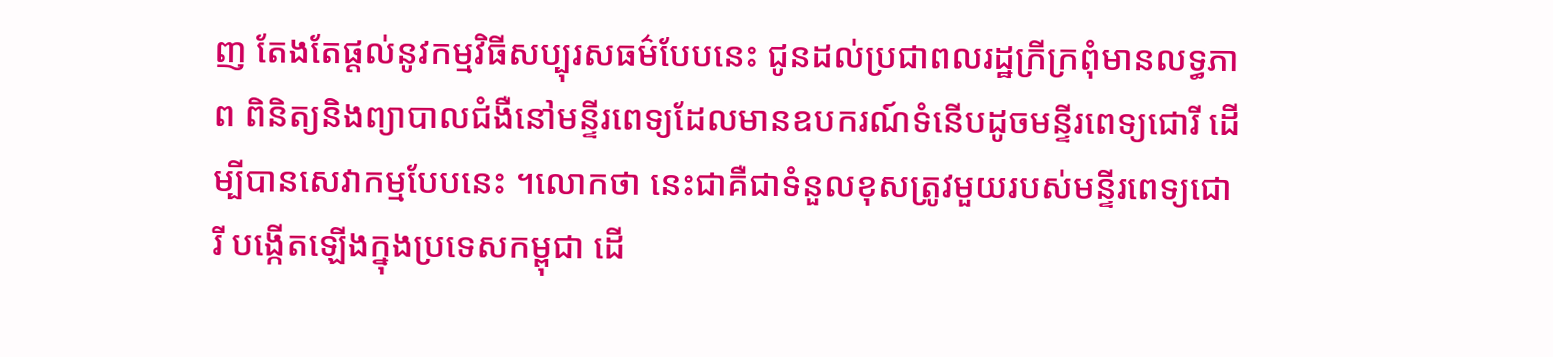ញ តែងតែផ្ដល់នូវកម្មវិធីសប្បុរសធម៌បែបនេះ ជូនដល់ប្រជាពលរដ្ឋក្រីក្រពុំមានលទ្ធភាព ពិនិត្យនិងព្យាបាលជំងឺនៅមន្ទីរពេទ្យដែលមានឧបករណ៍ទំនើបដូចមន្ទីរពេទ្យជោរី ដើម្បីបានសេវាកម្មបែបនេះ ។លោកថា នេះជាគឺជាទំនួលខុសត្រូវមួយរបស់មន្ទីរពេទ្យជោរី បង្កើតឡើងក្នុងប្រទេសកម្ពុជា ដើ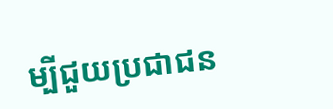ម្បីជួយប្រជាជន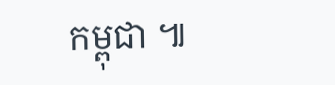កម្ពុជា ៕